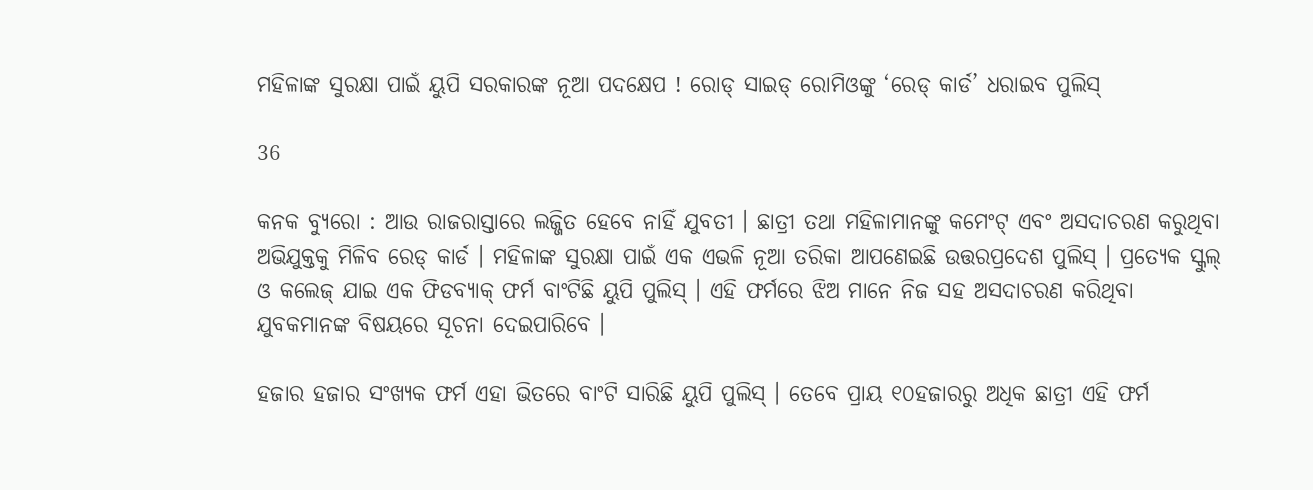ମହିଳାଙ୍କ ସୁରକ୍ଷା ପାଇଁ ୟୁପି ସରକାରଙ୍କ ନୂଆ ପଦକ୍ଷେପ ! ରୋଡ୍ ସାଇଡ୍ ରୋମିଓଙ୍କୁ ‘ରେଡ୍ କାର୍ଡ’ ଧରାଇବ ପୁଲିସ୍

36

କନକ ବ୍ୟୁରୋ : ଆଉ ରାଜରାସ୍ତାରେ ଲଜ୍ଜିତ ହେବେ ନାହିଁ ଯୁବତୀ । ଛାତ୍ରୀ ତଥା ମହିଳାମାନଙ୍କୁ କମେଂଟ୍ ଏବଂ ଅସଦାଚରଣ କରୁଥିବା ଅଭିଯୁକ୍ତକୁ ମିଳିବ ରେଡ୍ କାର୍ଡ । ମହିଳାଙ୍କ ସୁରକ୍ଷା ପାଇଁ ଏକ ଏଭଳି ନୂଆ ତରିକା ଆପଣେଇଛି ଉତ୍ତରପ୍ରଦେଶ ପୁଲିସ୍ । ପ୍ରତ୍ୟେକ ସ୍କୁଲ୍ ଓ କଲେଜ୍ ଯାଇ ଏକ ଫିଡବ୍ୟାକ୍ ଫର୍ମ ବାଂଟିଛି ୟୁପି ପୁଲିସ୍ । ଏହି ଫର୍ମରେ ଝିଅ ମାନେ ନିଜ ସହ ଅସଦାଚରଣ କରିଥିବା ଯୁବକମାନଙ୍କ ବିଷୟରେ ସୂଚନା ଦେଇପାରିବେ ।

ହଜାର ହଜାର ସଂଖ୍ୟକ ଫର୍ମ ଏହା ଭିତରେ ବାଂଟି ସାରିଛି ୟୁପି ପୁଲିସ୍ । ତେବେ ପ୍ରାୟ ୧୦ହଜାରରୁ ଅଧିକ ଛାତ୍ରୀ ଏହି ଫର୍ମ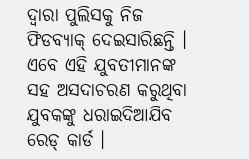ଦ୍ୱାରା ପୁଲିସକୁ ନିଜ ଫିଡବ୍ୟାକ୍ ଦେଇସାରିଛନ୍ତି । ଏବେ ଏହି ଯୁବତୀମାନଙ୍କ ସହ ଅସଦାଚରଣ କରୁଥିବା ଯୁବକଙ୍କୁ ଧରାଇଦିଆଯିବ ରେଡ୍ କାର୍ଡ ।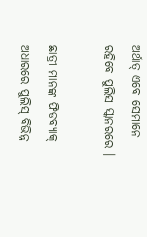ଅର୍ଥାତ୍ ଏବେ ସେମାନେ ରହିବେ ପୁଲିସ ସ୍କାନରରେ ।

ଛାତ୍ରୀ ମାନଙ୍କ ଫିଡବ୍ୟାକ୍ ଅଧାରରେ ପୁଲିସ୍ ବିଭିନ୍ନ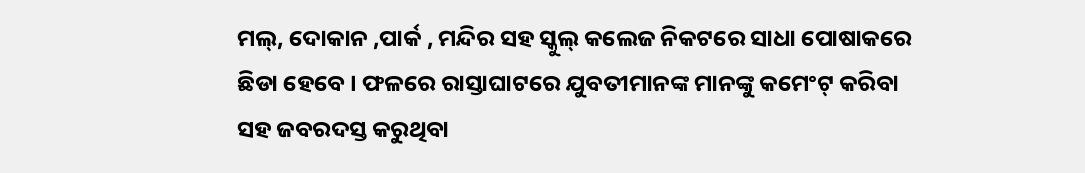ମଲ୍, ଦୋକାନ ,ପାର୍କ , ମନ୍ଦିର ସହ ସ୍କୁଲ୍ କଲେଜ ନିକଟରେ ସାଧା ପୋଷାକରେ ଛିଡା ହେବେ । ଫଳରେ ରାସ୍ତାଘାଟରେ ଯୁବତୀମାନଙ୍କ ମାନଙ୍କୁ କମେଂଟ୍ କରିବା ସହ ଜବରଦସ୍ତ କରୁଥିବା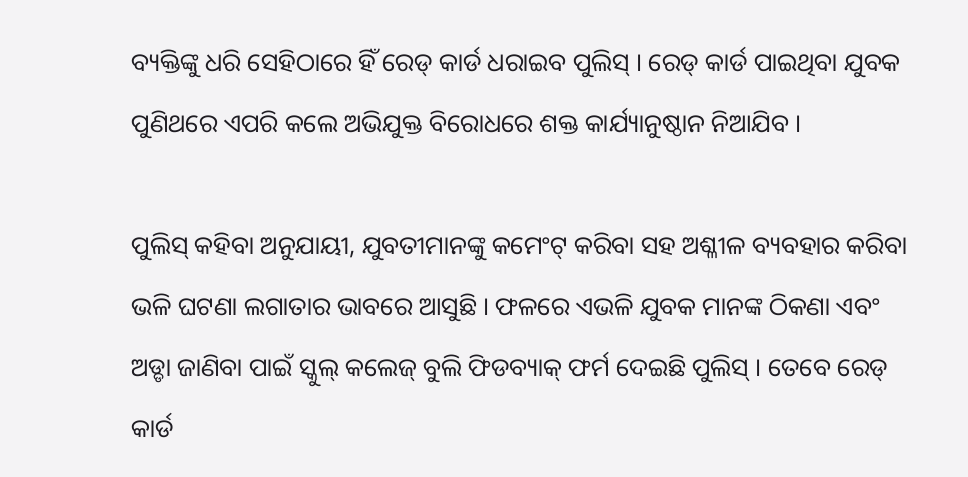ବ୍ୟକ୍ତିଙ୍କୁ ଧରି ସେହିଠାରେ ହିଁ ରେଡ୍ କାର୍ଡ ଧରାଇବ ପୁଲିସ୍ । ରେଡ୍ କାର୍ଡ ପାଇଥିବା ଯୁବକ ପୁଣିଥରେ ଏପରି କଲେ ଅଭିଯୁକ୍ତ ବିରୋଧରେ ଶକ୍ତ କାର୍ଯ୍ୟାନୁଷ୍ଠାନ ନିଆଯିବ ।

ପୁଲିସ୍ କହିବା ଅନୁଯାୟୀ, ଯୁବତୀମାନଙ୍କୁ କମେଂଟ୍ କରିବା ସହ ଅଶ୍ଳୀଳ ବ୍ୟବହାର କରିବା ଭଳି ଘଟଣା ଲଗାତାର ଭାବରେ ଆସୁଛି । ଫଳରେ ଏଭଳି ଯୁବକ ମାନଙ୍କ ଠିକଣା ଏବଂ ଅଡ୍ଡା ଜାଣିବା ପାଇଁ ସ୍କୁଲ୍ କଲେଜ୍ ବୁଲି ଫିଡବ୍ୟାକ୍ ଫର୍ମ ଦେଇଛି ପୁଲିସ୍ । ତେବେ ରେଡ୍ କାର୍ଡ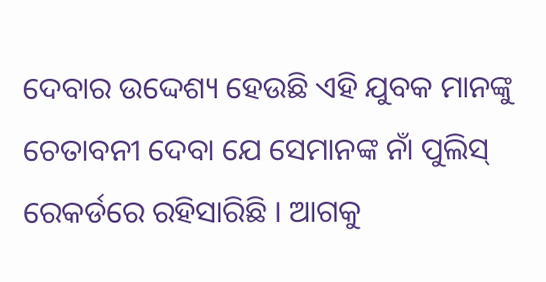ଦେବାର ଉଦ୍ଦେଶ୍ୟ ହେଉଛି ଏହି ଯୁବକ ମାନଙ୍କୁ ଚେତାବନୀ ଦେବା ଯେ ସେମାନଙ୍କ ନାଁ ପୁଲିସ୍ ରେକର୍ଡରେ ରହିସାରିଛି । ଆଗକୁ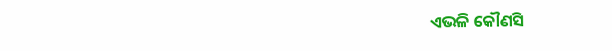ଏଭଳି କୌଣସି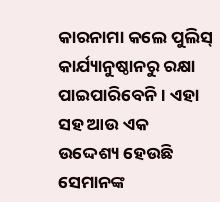କାରନାମା କଲେ ପୁଲିସ୍ କାର୍ଯ୍ୟାନୁଷ୍ଠାନରୁ ରକ୍ଷା ପାଇପାରିବେନି । ଏହା ସହ ଆଉ ଏକ ଉଦ୍ଦେଶ୍ୟ ହେଉଛି ସେମାନଙ୍କ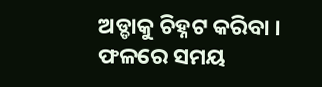ଅଡ୍ଡାକୁ ଚିହ୍ନଟ କରିବା । ଫଳରେ ସମୟ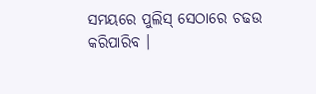ସମୟରେ ପୁଲିସ୍ ସେଠାରେ ଚଢଉ କରିପାରିବ ।